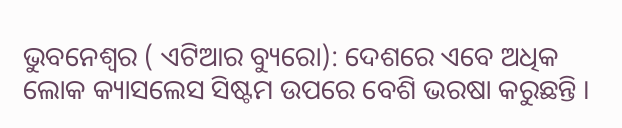ଭୁବନେଶ୍ୱର ( ଏଟିଆର ବ୍ୟୁରୋ): ଦେଶରେ ଏବେ ଅଧିକ ଲୋକ କ୍ୟାସଲେସ ସିଷ୍ଟମ ଉପରେ ବେଶି ଭରଷା କରୁଛନ୍ତି ।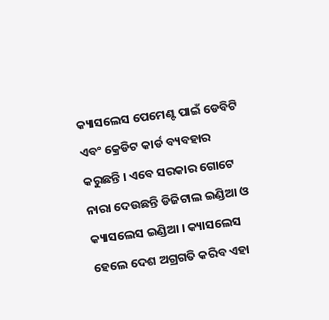କ୍ୟାସଲେସ ପେମେଣ୍ଟ ପାଇଁ ଡେବିଟି ଏବଂ କ୍ରେଡିଟ କାର୍ଡ ବ୍ୟବହାର କରୁଛନ୍ତି । ଏବେ ସରକାର ଗୋଟେ ନାରା ଦେଉଛନ୍ତି ଡିଜିଟାଲ ଇଣ୍ଡିଆ ଓ କ୍ୟାସଲେସ ଇଣ୍ଡିଆ । କ୍ୟାସଲେସ ହେଲେ ଦେଶ ଅଗ୍ରଗତି କରିବ ଏହା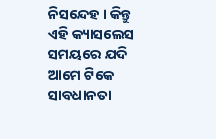ନିସନ୍ଦେହ । କିନ୍ତୁ ଏହି କ୍ୟାସଲେସ ସମୟରେ ଯଦି ଆମେ ଟିକେ ସାବଧାନତା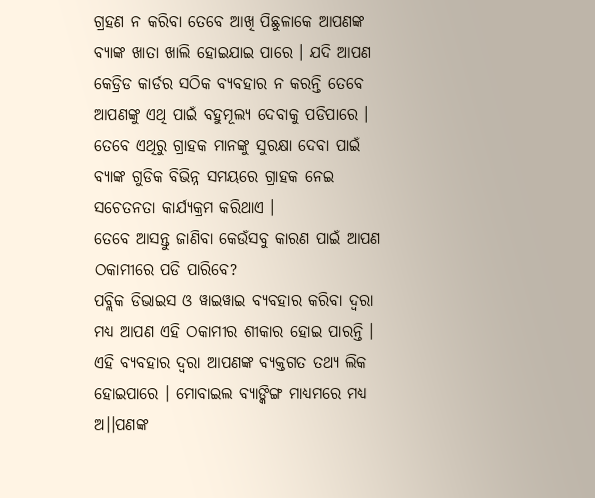ଗ୍ରହଣ ନ କରିବା ତେବେ ଆଖି ପିଛୁଳାକେ ଆପଣଙ୍କ ବ୍ୟାଙ୍କ ଖାତା ଖାଲି ହୋଇଯାଇ ପାରେ । ଯଦି ଆପଣ କେଡ୍ରିଡ କାର୍ଡର ସଠିକ ବ୍ୟବହାର ନ କରନ୍ତି ତେବେ ଆପଣଙ୍କୁ ଏଥି ପାଇଁ ବହୁମୂଲ୍ୟ ଦେବାକୁ ପଡିପାରେ । ତେବେ ଏଥିରୁ ଗ୍ରାହକ ମାନଙ୍କୁ ସୁରକ୍ଷା ଦେବା ପାଇଁ ବ୍ୟାଙ୍କ ଗୁଡିକ ବିଭିନ୍ନ ସମୟରେ ଗ୍ରାହକ ନେଇ ସଚେତନତା କାର୍ଯ୍ୟକ୍ରମ କରିଥାଏ ।
ତେବେ ଆସନ୍ତୁ ଜାଣିବା କେଉଁସବୁ କାରଣ ପାଇଁ ଆପଣ ଠକାମୀରେ ପଡି ପାରିବେ?
ପବ୍ଲିକ ଡିଭାଇସ ଓ ୱାଇୱାଇ ବ୍ୟବହାର କରିବା ଦ୍ୱରା ମଧ୍ୟ ଆପଣ ଏହି ଠକାମୀର ଶୀକାର ହୋଇ ପାରନ୍ତି । ଏହି ବ୍ୟବହାର ଦ୍ୱରା ଆପଣଙ୍କ ବ୍ୟକ୍ତଗତ ତଥ୍ୟ ଲିକ ହୋଇପାରେ । ମୋବାଇଲ ବ୍ୟାଙ୍କିଙ୍ଗ ମାଧ୍ୟମରେ ମଧ୍ୟ ଅ।।ପଣଙ୍କ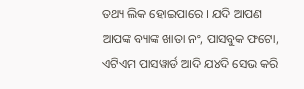ତଥ୍ୟ ଲିକ ହୋଇପାରେ । ଯଦି ଆପଣ ଆପଙ୍କ ବ୍ୟାଙ୍କ ଖାତା ନଂ, ପାସବୁକ ଫଟୋ, ଏଟିଏମ ପାସୱାର୍ଡ ଆଦି ଯ୪ଦି ସେଭ କରି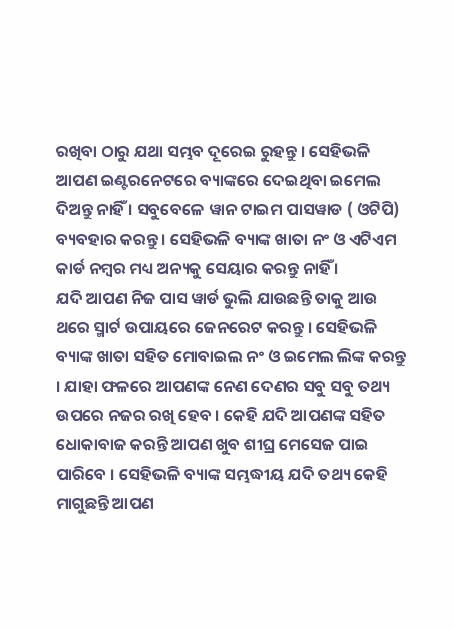ରଖିବା ଠାରୁ ଯଥା ସମ୍ଭବ ଦୂରେଇ ରୁହନ୍ତୁ । ସେହିଭଳି ଆପଣ ଇଣ୍ଟରନେଟରେ ବ୍ୟାଙ୍କରେ ଦେଇଥିବା ଇମେଲ ଦିଅନ୍ତୁ ନାହିଁ । ସବୁବେଳେ ୱାନ ଟାଇମ ପାସୱାଡ ( ଓଟିପି) ବ୍ୟବହାର କରନ୍ତୁ । ସେହିଭଳି ବ୍ୟାଙ୍କ ଖାତା ନଂ ଓ ଏଟିଏମ କାର୍ଡ ନମ୍ବର ମଧ୍ୟ ଅନ୍ୟକୁ ସେୟାର କରନ୍ତୁ ନାହିଁ ।
ଯଦି ଆପଣ ନିଜ ପାସ ୱାର୍ଡ ଭୁଲି ଯାଉଛନ୍ତି ତାକୁ ଆଉ ଥରେ ସ୍ମାର୍ଟ ଉପାୟରେ ଜେନରେଟ କରନ୍ତୁ । ସେହିଭଳି ବ୍ୟାଙ୍କ ଖାତା ସହିତ ମୋବାଇଲ ନଂ ଓ ଇମେଲ ଲିଙ୍କ କରନ୍ତୁ । ଯାହା ଫଳରେ ଆପଣଙ୍କ ନେଣ ଦେଣର ସବୁ ସବୁ ତଥ୍ୟ ଉପରେ ନଜର ରଖି ହେବ । କେହି ଯଦି ଆପଣଙ୍କ ସହିତ ଧୋକାବାଜ କରନ୍ତି ଆପଣ ଖୁବ ଶୀଘ୍ର ମେସେଜ ପାଇ ପାରିବେ । ସେହିଭଳି ବ୍ୟାଙ୍କ ସମ୍ଭଦ୍ଧୀୟ ଯଦି ତଥ୍ୟ କେହି ମାଗୁଛନ୍ତି ଆପଣ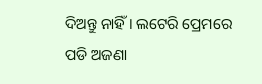ଦିଅନ୍ତୁ ନାହିଁ । ଲଟେରି ପ୍ରେମରେ ପଡି ଅଜଣା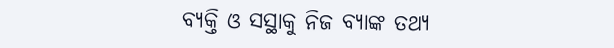ବ୍ୟକ୍ତି ଓ ସସ୍ଥାକୁ ନିଜ ବ୍ୟାଙ୍କ ତଥ୍ୟ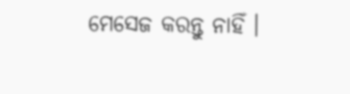ମେସେଜ କରନ୍ତୁ ନାହିଁ ।